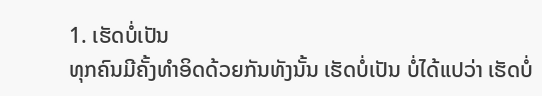1. ເຮັດບໍ່ເປັນ
ທຸກຄົນມີຄັ້ງທຳອິດດ້ວຍກັນທັງນັ້ນ ເຮັດບໍ່ເປັນ ບໍ່ໄດ້ແປວ່າ ເຮັດບໍ່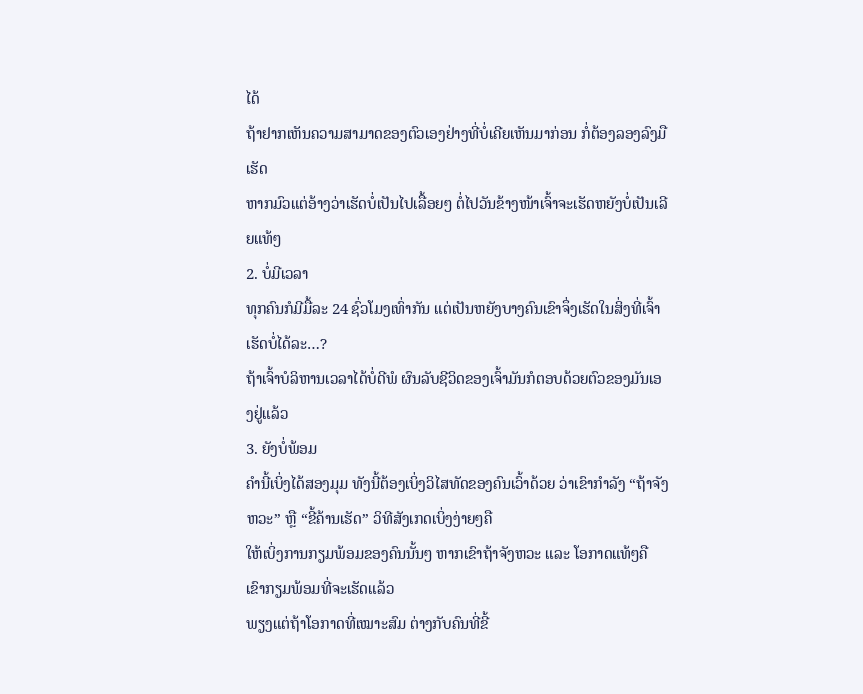ໄດ້
ຖ້າຢາກເຫັນຄວາມສາມາດຂອງຕົວເອງຢ່າງທີ່ບໍ່ເຄີຍເຫັນມາກ່ອນ ກໍ່ຕ້ອງລອງລົງມືເຮັດ
ຫາກມົວແຕ່ອ້າງວ່າເຮັດບໍ່ເປັນໄປເລື້ອຍໆ ຕໍ່ໄປວັນຂ້າງໜ້າເຈົ້າຈະເຮັດຫຍັງບໍ່ເປັນເລີຍແທ້ໆ
2. ບໍ່ມີເວລາ
ທຸກຄົນກໍມີມື້ລະ 24 ຊົ່ວໂມງເທົ່າກັນ ແຕ່ເປັນຫຍັງບາງຄົນເຂົາຈຶ່ງເຮັດໃນສິ່ງທີ່ເຈົ້າເຮັດບໍ່ໄດ້ລະ…?
ຖ້າເຈົ້າບໍລິຫານເວລາໄດ້ບໍ່ດີພໍ ຜົນລັບຊີວິດຂອງເຈົ້າມັນກໍຕອບດ້ວຍຕົວຂອງມັນເອງຢູ່ແລ້ວ
3. ຍັງບໍ່ພ້ອມ
ຄຳນີ້ເບິ່ງໄດ້ສອງມຸມ ທັງນີ້ຕ້ອງເບິ່ງວິໄສທັດຂອງຄົນເວົ້າດ້ວຍ ວ່າເຂົາກຳລັງ “ຖ້າຈັງຫວະ” ຫຼື “ຂີ້ຄ້ານເຮັດ” ວິທີສັງເກດເບິ່ງງ່າຍໆຄື
ໃຫ້ເບິ່ງການກຽມພ້ອມຂອງຄົນນັ້ນໆ ຫາກເຂົາຖ້າຈັງຫວະ ແລະ ໂອກາດແທ້ໆຄື ເຂົາກຽມພ້ອມທີ່ຈະເຮັດແລ້ວ
ພຽງແຕ່ຖ້າໂອກາດທີ່ເໝາະສົມ ຕ່າງກັບຄົນທີ່ຂີ້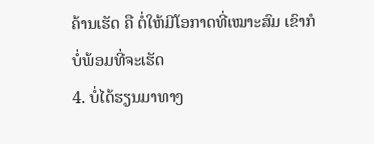ຄ້ານເຮັດ ຄື ຕໍ່ໃຫ້ມີໂອກາດທີ່ເໝາະສົມ ເຂົາກໍບໍ່ພ້ອມທີ່ຈະເຮັດ
4. ບໍ່ໄດ້ຮຽນມາທາງ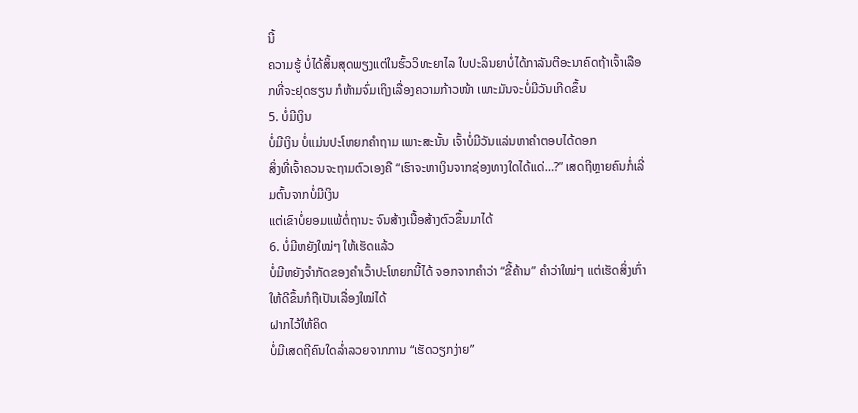ນີ້
ຄວາມຮູ້ ບໍ່ໄດ້ສິ້ນສຸດພຽງແຕ່ໃນຮົ້ວວິທະຍາໄລ ໃບປະລິນຍາບໍ່ໄດ້ກາລັນຕີອະນາຄົດຖ້າເຈົ້າເລືອກທີ່ຈະຢຸດຮຽນ ກໍຫ້າມຈົ່ມເຖິງເລື່ອງຄວາມກ້າວໜ້າ ເພາະມັນຈະບໍ່ມີວັນເກີດຂຶ້ນ
5. ບໍ່ມີເງິນ
ບໍ່ມີເງິນ ບໍ່ແມ່ນປະໂຫຍກຄຳຖາມ ເພາະສະນັ້ນ ເຈົ້າບໍ່ມີວັນແລ່ນຫາຄຳຕອບໄດ້ດອກ
ສິ່ງທີ່ເຈົ້າຄວນຈະຖາມຕົວເອງຄື “ເຮົາຈະຫາເງິນຈາກຊ່ອງທາງໃດໄດ້ແດ່…?” ເສດຖີຫຼາຍຄົນກໍ່ເລີ່ມຕົ້ນຈາກບໍ່ມີເງິນ
ແຕ່ເຂົາບໍ່ຍອມແພ້ຕໍ່ຖານະ ຈົນສ້າງເນື້ອສ້າງຕົວຂຶ້ນມາໄດ້
6. ບໍ່ມີຫຍັງໃໝ່ໆ ໃຫ້ເຮັດແລ້ວ
ບໍ່ມີຫຍັງຈຳກັດຂອງຄຳເວົ້າປະໂຫຍກນີ້ໄດ້ ຈອກຈາກຄຳວ່າ “ຂີ້ຄ້ານ” ຄຳວ່າໃໝ່ໆ ແຕ່ເຮັດສິ່ງເກົ່າໃຫ້ດີຂຶ້ນກໍຖືເປັນເລື່ອງໃໝ່ໄດ້
ຝາກໄວ້ໃຫ້ຄິດ
ບໍ່ມີເສດຖີຄົນໃດລໍ່າລວຍຈາກການ “ເຮັດວຽກງ່າຍ”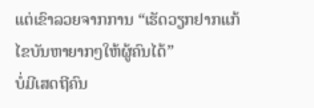ແຕ່ເຂົາລວຍຈາກການ “ເຮັດວຽກຢາກແກ້ໄຂບັນຫາຍາກໆໃຫ້ຜູ້ຄົນໄດ້”
ບໍ່ມີເສດຖີຄົນ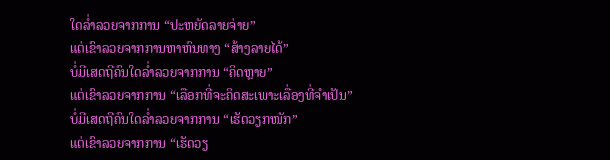ໃດລໍ່າລວຍຈາກການ “ປະຫຍັດລາຍຈ່າຍ”
ແຕ່ເຂົາລວຍຈາກການຫາຫົນທາງ “ສ້າງລາຍໄດ້”
ບໍ່ມີເສດຖີຄົນໃດລໍ່າລວຍຈາກການ “ຄິດຫຼາຍ”
ແຕ່ເຂົາລວຍຈາກການ “ເລືອກທີ່ຈະຄິດສະເພາະເລື່ອງທີ່ຈຳເປັນ”
ບໍ່ມີເສດຖີຄົນໃດລໍ່າລວຍຈາກການ “ເຮັດວຽກໜັກ”
ແຕ່ເຂົາລວຍຈາກການ “ເຮັດວຽ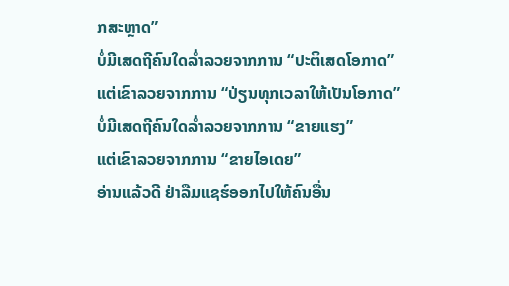ກສະຫຼາດ”
ບໍ່ມີເສດຖີຄົນໃດລໍ່າລວຍຈາກການ “ປະຕິເສດໂອກາດ”
ແຕ່ເຂົາລວຍຈາກການ “ປ່ຽນທຸກເວລາໃຫ້ເປັນໂອກາດ”
ບໍ່ມີເສດຖີຄົນໃດລໍ່າລວຍຈາກການ “ຂາຍແຮງ”
ແຕ່ເຂົາລວຍຈາກການ “ຂາຍໄອເດຍ”
ອ່ານແລ້ວດີ ຢ່າລືມແຊຮ໌ອອກໄປໃຫ້ຄົນອື່ນ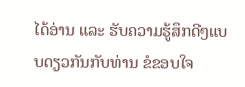ໄດ້ອ່ານ ແລະ ຮັບຄວາມຮູ້ສຶກດີໆແບບດຽວກັນກັບທ່ານ ຂໍຂອບໃຈ